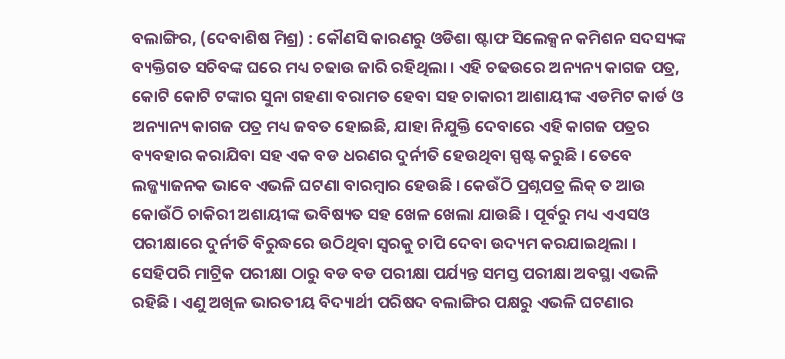ବଲାଙ୍ଗିର, (ଦେବାଶିଷ ମିଶ୍ର) : କୌଣସି କାରଣରୁ ଓଡିଶା ଷ୍ଟାଫ ସିଲେକ୍ସନ କମିଶନ ସଦସ୍ୟଙ୍କ ବ୍ୟକ୍ତିଗତ ସଚିବଙ୍କ ଘରେ ମଧ୍ୟ ଚଢାଉ ଜାରି ରହିଥିଲା । ଏହି ଚଢଉରେ ଅନ୍ୟନ୍ୟ କାଗଜ ପତ୍ର, କୋଟି କୋଟି ଟଙ୍କାର ସୁନା ଗହଣା ବରାମତ ହେବା ସହ ଚାକାରୀ ଆଶାୟୀଙ୍କ ଏଡମିଟ କାର୍ଡ ଓ ଅନ୍ୟାନ୍ୟ କାଗଜ ପତ୍ର ମଧ୍ୟ ଜବତ ହୋଇଛି, ଯାହା ନିଯୁକ୍ତି ଦେବାରେ ଏହି କାଗଜ ପତ୍ରର ବ୍ୟବହାର କରାଯିବା ସହ ଏକ ବଡ ଧରଣର ଦୁର୍ନୀତି ହେଉଥିବା ସ୍ପଷ୍ଟ କରୁଛି । ତେବେ ଲଜ୍ଜ୍ୟାଜନକ ଭାବେ ଏଭଳି ଘଟଣା ବାରମ୍ବାର ହେଉଛି । କେଉଁଠି ପ୍ରଶ୍ନପତ୍ର ଲିକ୍ ତ ଆଉ କୋଉଁଠି ଚାକିରୀ ଅଶାୟୀଙ୍କ ଭବିଷ୍ୟତ ସହ ଖେଳ ଖେଲା ଯାଉଛି । ପୂର୍ବରୁ ମଧ୍ୟ ଏଏସଓ ପରୀକ୍ଷାରେ ଦୁର୍ନୀତି ବିରୁଦ୍ଧରେ ଉଠିଥିବା ସ୍ୱରକୁ ଚାପି ଦେବା ଉଦ୍ୟମ କରଯାଇଥିଲା । ସେହିପରି ମାଟ୍ରିକ ପରୀକ୍ଷା ଠାରୁ ବଡ ବଡ ପରୀକ୍ଷା ପର୍ଯ୍ୟନ୍ତ ସମସ୍ତ ପରୀକ୍ଷା ଅବସ୍ଥା ଏଭଳି ରହିଛି । ଏଣୁ ଅଖିଳ ଭାରତୀୟ ବିଦ୍ୟାର୍ଥୀ ପରିଷଦ ବଲାଙ୍ଗିର ପକ୍ଷରୁ ଏଭଳି ଘଟଣାର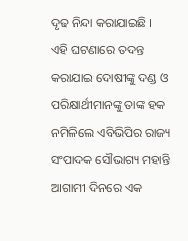ଦୃଢ ନିନ୍ଦା କରାଯାଇଛି । ଏହି ଘଟଣାରେ ତଦନ୍ତ କରାଯାଇ ଦୋଷୀଙ୍କୁ ଦଣ୍ଡ ଓ ପରିକ୍ଷାର୍ଥୀମାନଙ୍କୁ ତାଙ୍କ ହକ ନମିଳିଲେ ଏବିଭିପିର ରାଜ୍ୟ ସଂପାଦକ ସୌଭାଗ୍ୟ ମହାନ୍ତି ଆଗାମୀ ଦିନରେ ଏକ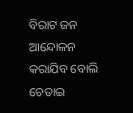ବିରାଟ ଜନ ଆନ୍ଦୋଳନ କରାଯିବ ବୋଲି ଚେତାଇ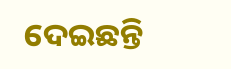ଦେଇଛନ୍ତି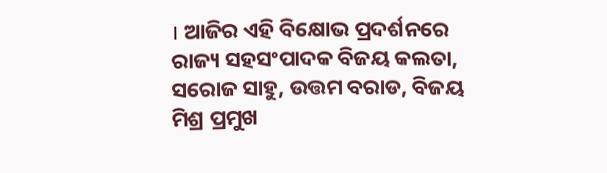। ଆଜିର ଏହି ବିକ୍ଷୋଭ ପ୍ରଦର୍ଶନରେ ରାଜ୍ୟ ସହସଂପାଦକ ବିଜୟ କଲତା, ସରୋଜ ସାହୁ, ଉତ୍ତମ ବରାଡ, ବିଜୟ ମିଶ୍ର ପ୍ରମୁଖ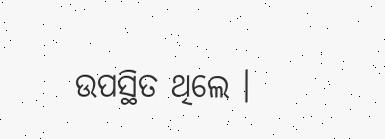ଉପସ୍ଥିତ ଥିଲେ ।